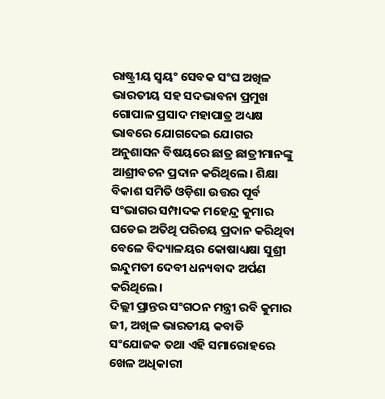ରାଷ୍ଟ୍ରୀୟ ସ୍ଵୟଂ ସେବକ ସଂଘ ଅଖିଳ ଭାରତୀୟ ସହ ସଦଭାବନା ପ୍ରମୁଖ ଗୋପାଳ ପ୍ରସାଦ ମହାପାତ୍ର ଅଧ୍ୟକ୍ଷ ଭାବରେ ଯୋଗଦେଇ ଯୋଗର ଅନୁଶାସନ ବିଷୟରେ ଛାତ୍ର ଛାତ୍ରୀମାନଙ୍କୁ ଆଶ୍ରୀବଚନ ପ୍ରଦାନ କରିଥିଲେ। ଶିକ୍ଷା ବିକାଶ ସମିତି ଓଡ଼ିଶା ଉତ୍ତର ପୂର୍ବ ସଂଭାଗର ସମ୍ପାଦକ ମହେନ୍ଦ୍ର କୁମାର ଘଡେଇ ଅତିଥି ପରିଚୟ ପ୍ରଦାନ କରିଥିବା ବେଳେ ବିଦ୍ୟାଳୟର କୋଷାଧ୍ୟକ୍ଷା ସୁଶ୍ରୀ ଇନ୍ଦୁମତୀ ଦେବୀ ଧନ୍ୟବାଦ ଅର୍ପଣ କରିଥିଲେ।
ଦିଲ୍ଲୀ ପ୍ରାନ୍ତର ସଂଗଠନ ମନ୍ତ୍ରୀ ରବି କୁମାର ଜୀ, ଅଖିଳ ଭାରତୀୟ କବାଡି ସଂଯୋଜକ ତଥା ଏହି ସମାରୋହରେ ଖେଳ ଅଧିକାରୀ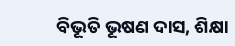ବିଭୂତି ଭୂଷଣ ଦାସ, ଶିକ୍ଷା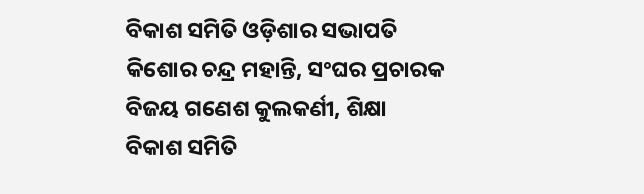ବିକାଶ ସମିତି ଓଡ଼ିଶାର ସଭାପତି କିଶୋର ଚନ୍ଦ୍ର ମହାନ୍ତି, ସଂଘର ପ୍ରଚାରକ ବିଜୟ ଗଣେଶ କୁଲକର୍ଣୀ, ଶିକ୍ଷା ବିକାଶ ସମିତି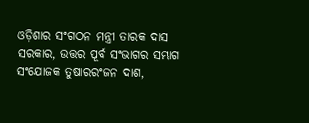ଓଡ଼ିଶାର ସଂଗଠନ ମନ୍ତ୍ରୀ ତାରକ ଦାସ ସରକାର, ଉତ୍ତର ପୂର୍ବ ସଂଭାଗର ସମ୍ଭାଗ ସଂଯୋଜକ ତୁଷାରରଂଜନ ଦାଶ,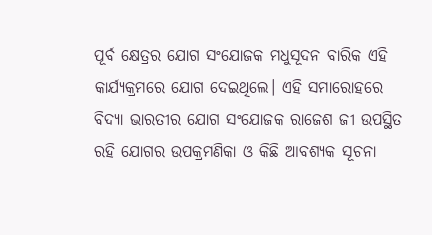ପୂର୍ବ କ୍ଷେତ୍ରର ଯୋଗ ସଂଯୋଜକ ମଧୁସୂଦନ ବାରିକ ଏହି କାର୍ଯ୍ୟକ୍ରମରେ ଯୋଗ ଦେଇଥିଲେ। ଏହି ସମାରୋହରେ ବିଦ୍ୟା ଭାରତୀର ଯୋଗ ସଂଯୋଜକ ରାଜେଶ ଜୀ ଉପସ୍ଥିତ ରହି ଯୋଗର ଉପକ୍ରମଣିକା ଓ କିଛି ଆବଶ୍ୟକ ସୂଚନା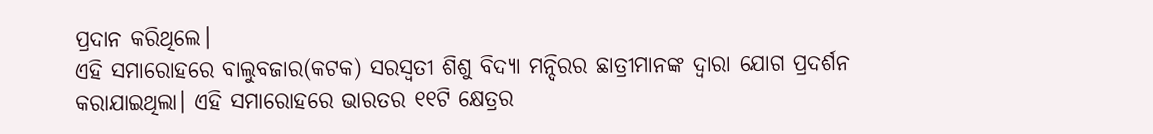ପ୍ରଦାନ କରିଥିଲେ।
ଏହି ସମାରୋହରେ ବାଲୁବଜାର(କଟକ) ସରସ୍ବତୀ ଶିଶୁ ବିଦ୍ୟା ମନ୍ଦିରର ଛାତ୍ରୀମାନଙ୍କ ଦ୍ବାରା ଯୋଗ ପ୍ରଦର୍ଶନ କରାଯାଇଥିଲା। ଏହି ସମାରୋହରେ ଭାରତର ୧୧ଟି କ୍ଷେତ୍ରର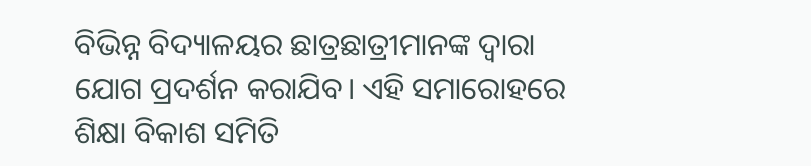ବିଭିନ୍ନ ବିଦ୍ୟାଳୟର ଛାତ୍ରଛାତ୍ରୀମାନଙ୍କ ଦ୍ବାରା ଯୋଗ ପ୍ରଦର୍ଶନ କରାଯିବ। ଏହି ସମାରୋହରେ ଶିକ୍ଷା ବିକାଶ ସମିତି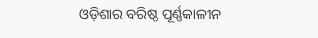ଓଡ଼ିଶାର ବରିଷ୍ଠ ପୂର୍ଣ୍ଣକାଳୀନ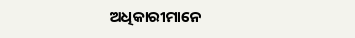ଅଧିକାରୀମାନେ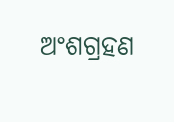ଅଂଶଗ୍ରହଣ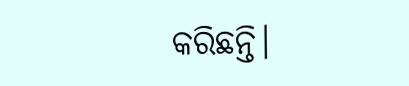କରିଛନ୍ତି।